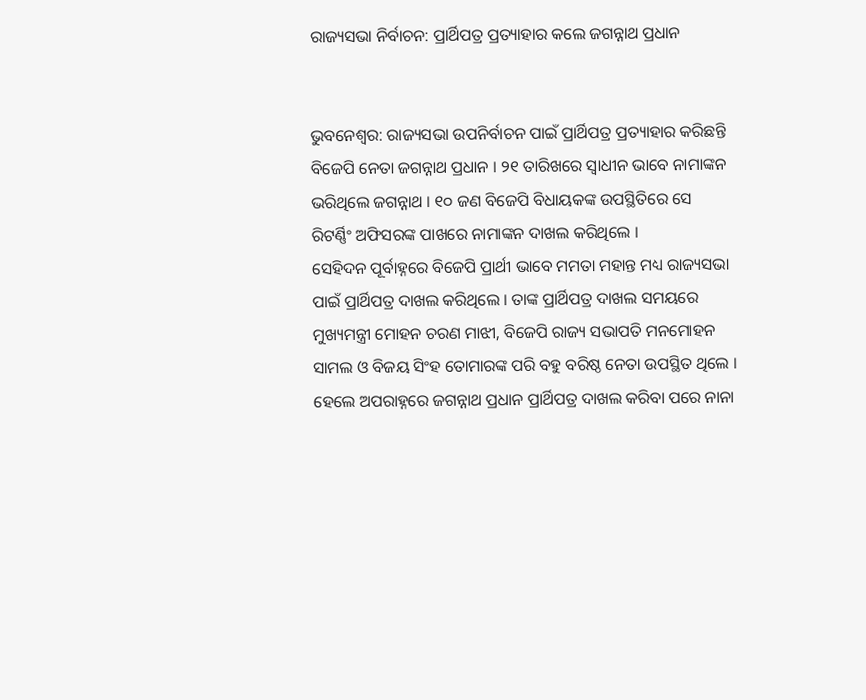ରାଜ୍ୟସଭା ନିର୍ବାଚନ: ପ୍ରାର୍ଥିପତ୍ର ପ୍ରତ୍ୟାହାର କଲେ ଜଗନ୍ନାଥ ପ୍ରଧାନ


ଭୁବନେଶ୍ବର: ରାଜ୍ୟସଭା ଉପନିର୍ବାଚନ ପାଇଁ ପ୍ରାର୍ଥିପତ୍ର ପ୍ରତ୍ୟାହାର କରିଛନ୍ତି ବିଜେପି ନେତା ଜଗନ୍ନାଥ ପ୍ରଧାନ । ୨୧ ତାରିଖରେ ସ୍ୱାଧୀନ ଭାବେ ନାମାଙ୍କନ ଭରିଥିଲେ ଜଗନ୍ନାଥ । ୧୦ ଜଣ ବିଜେପି ବିଧାୟକଙ୍କ ଉପସ୍ଥିତିରେ ସେ ରିଟର୍ଣ୍ଣିଂ ଅଫିସରଙ୍କ ପାଖରେ ନାମାଙ୍କନ ଦାଖଲ କରିଥିଲେ ।
ସେହିଦନ ପୂର୍ବାହ୍ନରେ ବିଜେପି ପ୍ରାର୍ଥୀ ଭାବେ ମମତା ମହାନ୍ତ ମଧ୍ୟ ରାଜ୍ୟସଭା ପାଇଁ ପ୍ରାର୍ଥିପତ୍ର ଦାଖଲ କରିଥିଲେ । ତାଙ୍କ ପ୍ରାର୍ଥିପତ୍ର ଦାଖଲ ସମୟରେ ମୁଖ୍ୟମନ୍ତ୍ରୀ ମୋହନ ଚରଣ ମାଝୀ, ବିଜେପି ରାଜ୍ୟ ସଭାପତି ମନମୋହନ ସାମଲ ଓ ବିଜୟ ସିଂହ ତୋମାରଙ୍କ ପରି ବହୁ ବରିଷ୍ଠ ନେତା ଉପସ୍ଥିତ ଥିଲେ । ହେଲେ ଅପରାହ୍ନରେ ଜଗନ୍ନାଥ ପ୍ରଧାନ ପ୍ରାର୍ଥିପତ୍ର ଦାଖଲ କରିବା ପରେ ନାନା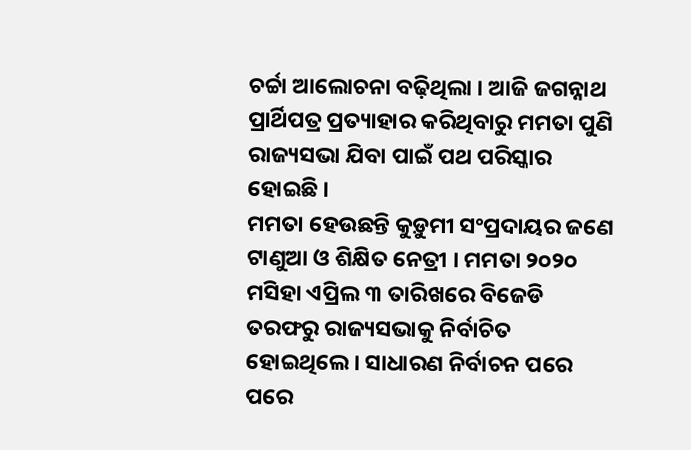ଚର୍ଚ୍ଚା ଆଲୋଚନା ବଢ଼ିଥିଲା । ଆଜି ଜଗନ୍ନାଥ ପ୍ରାର୍ଥିପତ୍ର ପ୍ରତ୍ୟାହାର କରିଥିବାରୁ ମମତା ପୁଣି ରାଜ୍ୟସଭା ଯିବା ପାଇଁ ପଥ ପରିସ୍କାର ହୋଇଛି ।
ମମତା ହେଉଛନ୍ତି କୁଡ଼ୁମୀ ସଂପ୍ରଦାୟର ଜଣେ ଟାଣୁଆ ଓ ଶିକ୍ଷିତ ନେତ୍ରୀ । ମମତା ୨୦୨୦ ମସିହା ଏପ୍ରିଲ ୩ ତାରିଖରେ ବିଜେଡି ତରଫରୁ ରାଜ୍ୟସଭାକୁ ନିର୍ବାଚିତ ହୋଇଥିଲେ । ସାଧାରଣ ନିର୍ବାଚନ ପରେ ପରେ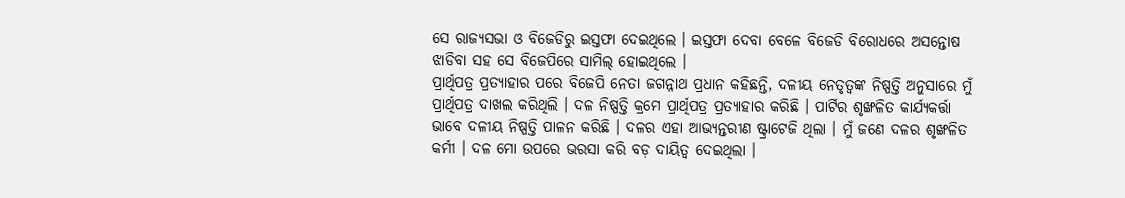ସେ ରାଜ୍ୟସଭା ଓ ବିଜେଡିରୁ ଇସ୍ତଫା ଦେଇଥିଲେ । ଇସ୍ତଫା ଦେବା ବେଳେ ବିଜେଡି ବିରୋଧରେ ଅସନ୍ତୋଷ ଝାଡିବା ସହ ସେ ବିଜେପିରେ ସାମିଲ୍‌ ହୋଇଥିଲେ ।
ପ୍ରାର୍ଥିପତ୍ର ପ୍ରତ୍ୟାହାର ପରେ ବିଜେପି ନେତା ଜଗନ୍ନାଥ ପ୍ରଧାନ କହିଛନ୍ତି, ଦଳୀୟ ନେତୃତ୍ୱଙ୍କ ନିଷ୍ପତ୍ତି ଅନୁସାରେ ମୁଁ ପ୍ରାର୍ଥିପତ୍ର ଦାଖଲ କରିଥିଲି । ଦଳ ନିଷ୍ପତ୍ତି କ୍ରମେ ପ୍ରାର୍ଥିପତ୍ର ପ୍ରତ୍ୟାହାର କରିଛି । ପାର୍ଟିର ଶୃଙ୍ଖଳିତ କାର୍ଯ୍ୟକର୍ତ୍ତା ଭାବେ ଦଳୀୟ ନିଷ୍ପତ୍ତି ପାଳନ କରିଛି । ଦଳର ଏହା ଆଭ୍ୟନ୍ତରୀଣ ଷ୍ଟ୍ରାଟେଜି ଥିଲା । ମୁଁ ଜଣେ ଦଳର ଶୃଙ୍ଖଳିତ କର୍ମୀ । ଦଳ ମୋ ଉପରେ ଭରସା କରି ବଡ଼ ଦାୟିତ୍ୱ ଦେଇଥିଲା ।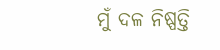ମୁଁ ଦଳ ନିଷ୍ପତ୍ତି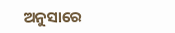ଅନୁସାରେ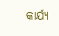କାର୍ଯ୍ୟ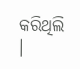କରିଥିଲି ।